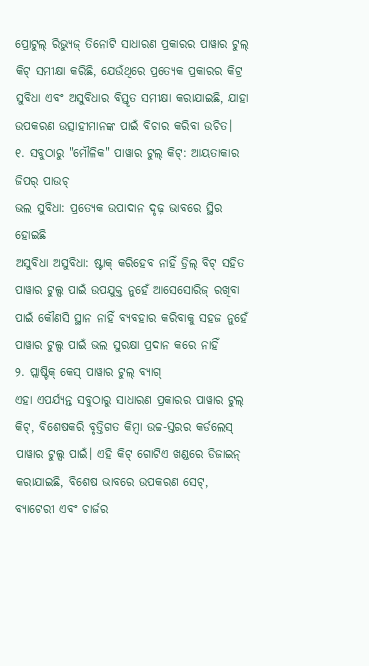ପ୍ରୋଟୁଲ୍ ରିଭ୍ୟୁଜ୍ ତିନୋଟି ସାଧାରଣ ପ୍ରକାରର ପାୱାର ଟୁଲ୍ କିଟ୍ ସମୀକ୍ଷା କରିଛି, ଯେଉଁଥିରେ ପ୍ରତ୍ୟେକ ପ୍ରକାରର କିଟ୍ର ସୁବିଧା ଏବଂ ଅସୁବିଧାର ବିସ୍ତୃତ ସମୀକ୍ଷା କରାଯାଇଛି, ଯାହା ଉପକରଣ ଉତ୍ସାହୀମାନଙ୍କ ପାଇଁ ବିଚାର କରିବା ଉଚିତ।
୧. ସବୁଠାରୁ "ମୌଳିକ" ପାୱାର ଟୁଲ୍ କିଟ୍: ଆୟତାକାର ଜିପର୍ ପାଉଚ୍
ଭଲ ସୁବିଧା: ପ୍ରତ୍ୟେକ ଉପାଦାନ ଦୃଢ଼ ଭାବରେ ସ୍ଥିର ହୋଇଛି
ଅସୁବିଧା ଅସୁବିଧା: ଷ୍ଟାକ୍ କରିହେବ ନାହିଁ ଡ୍ରିଲ୍ ବିଟ୍ ସହିତ ପାୱାର ଟୁଲ୍ସ ପାଇଁ ଉପଯୁକ୍ତ ନୁହେଁ ଆସେସୋରିଜ୍ ରଖିବା ପାଇଁ କୌଣସି ସ୍ଥାନ ନାହିଁ ବ୍ୟବହାର କରିବାକୁ ସହଜ ନୁହେଁ ପାୱାର ଟୁଲ୍ସ ପାଇଁ ଭଲ ସୁରକ୍ଷା ପ୍ରଦାନ କରେ ନାହିଁ
୨. ପ୍ଲାଷ୍ଟିକ୍ କେସ୍ ପାୱାର ଟୁଲ୍ ବ୍ୟାଗ୍
ଏହା ଏପର୍ଯ୍ୟନ୍ତ ସବୁଠାରୁ ସାଧାରଣ ପ୍ରକାରର ପାୱାର ଟୁଲ୍ କିଟ୍, ବିଶେଷକରି ବୃତ୍ତିଗତ କିମ୍ବା ଉଚ୍ଚ-ସ୍ତରର କର୍ଡଲେସ୍ ପାୱାର ଟୁଲ୍ସ ପାଇଁ। ଏହି କିଟ୍ ଗୋଟିଏ ଖଣ୍ଡରେ ଡିଜାଇନ୍ କରାଯାଇଛି, ବିଶେଷ ଭାବରେ ଉପକରଣ ସେଟ୍, ବ୍ୟାଟେରୀ ଏବଂ ଚାର୍ଜର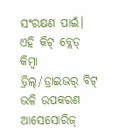ସଂରକ୍ଷଣ ପାଇଁ। ଏହି କିଟ୍ ବ୍ଲେଡ୍ କିମ୍ବା ଡ୍ରିଲ୍/ଡ୍ରାଇଭର୍ ବିଟ୍ ଭଳି ଉପକରଣ ଆସେସୋରିଜ୍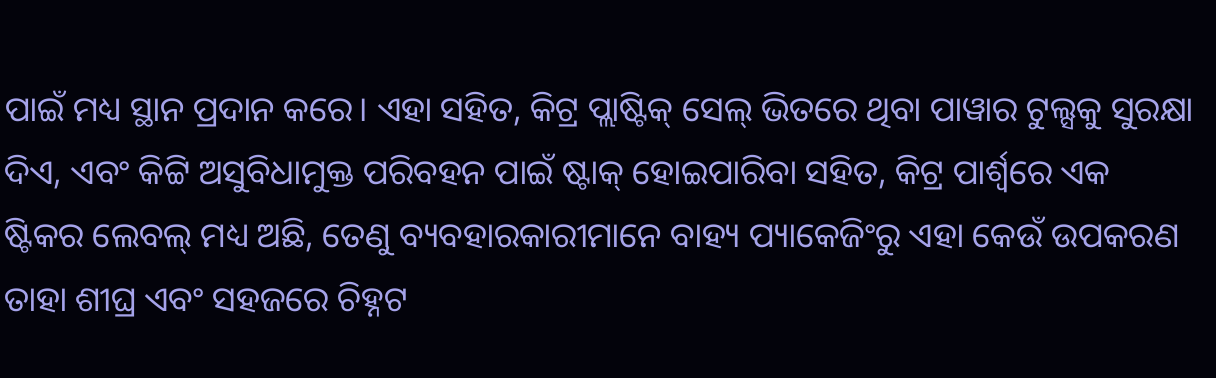ପାଇଁ ମଧ୍ୟ ସ୍ଥାନ ପ୍ରଦାନ କରେ। ଏହା ସହିତ, କିଟ୍ର ପ୍ଲାଷ୍ଟିକ୍ ସେଲ୍ ଭିତରେ ଥିବା ପାୱାର ଟୁଲ୍ସକୁ ସୁରକ୍ଷା ଦିଏ, ଏବଂ କିଟ୍ଟି ଅସୁବିଧାମୁକ୍ତ ପରିବହନ ପାଇଁ ଷ୍ଟାକ୍ ହୋଇପାରିବା ସହିତ, କିଟ୍ର ପାର୍ଶ୍ୱରେ ଏକ ଷ୍ଟିକର ଲେବଲ୍ ମଧ୍ୟ ଅଛି, ତେଣୁ ବ୍ୟବହାରକାରୀମାନେ ବାହ୍ୟ ପ୍ୟାକେଜିଂରୁ ଏହା କେଉଁ ଉପକରଣ ତାହା ଶୀଘ୍ର ଏବଂ ସହଜରେ ଚିହ୍ନଟ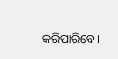କରିପାରିବେ।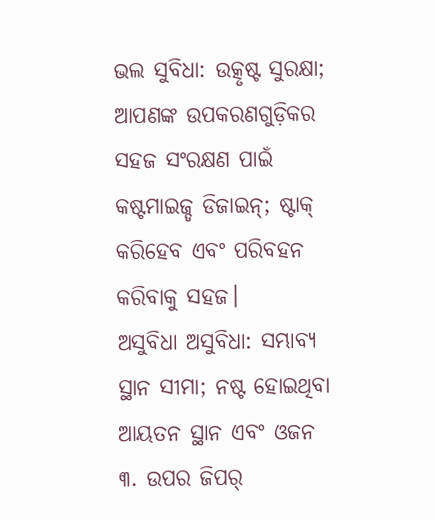ଭଲ ସୁବିଧା: ଉତ୍କୃଷ୍ଟ ସୁରକ୍ଷା; ଆପଣଙ୍କ ଉପକରଣଗୁଡ଼ିକର ସହଜ ସଂରକ୍ଷଣ ପାଇଁ କଷ୍ଟମାଇଜ୍ଡ ଡିଜାଇନ୍; ଷ୍ଟାକ୍ କରିହେବ ଏବଂ ପରିବହନ କରିବାକୁ ସହଜ।
ଅସୁବିଧା ଅସୁବିଧା: ସମ୍ଭାବ୍ୟ ସ୍ଥାନ ସୀମା; ନଷ୍ଟ ହୋଇଥିବା ଆୟତନ ସ୍ଥାନ ଏବଂ ଓଜନ
୩. ଉପର ଜିପର୍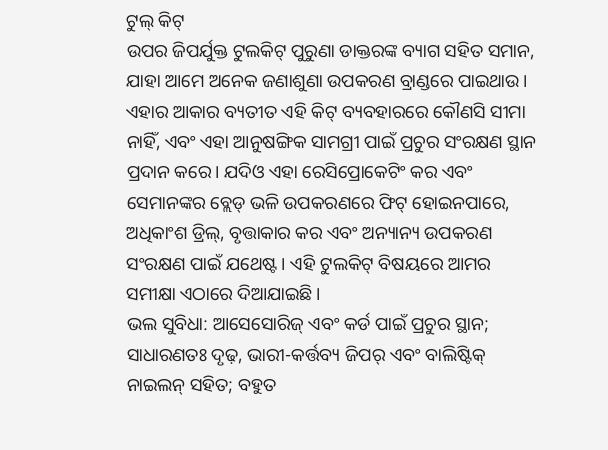ଟୁଲ୍ କିଟ୍
ଉପର ଜିପର୍ଯୁକ୍ତ ଟୁଲକିଟ୍ ପୁରୁଣା ଡାକ୍ତରଙ୍କ ବ୍ୟାଗ ସହିତ ସମାନ, ଯାହା ଆମେ ଅନେକ ଜଣାଶୁଣା ଉପକରଣ ବ୍ରାଣ୍ଡରେ ପାଇଥାଉ। ଏହାର ଆକାର ବ୍ୟତୀତ ଏହି କିଟ୍ ବ୍ୟବହାରରେ କୌଣସି ସୀମା ନାହିଁ, ଏବଂ ଏହା ଆନୁଷଙ୍ଗିକ ସାମଗ୍ରୀ ପାଇଁ ପ୍ରଚୁର ସଂରକ୍ଷଣ ସ୍ଥାନ ପ୍ରଦାନ କରେ। ଯଦିଓ ଏହା ରେସିପ୍ରୋକେଟିଂ କର ଏବଂ ସେମାନଙ୍କର ବ୍ଲେଡ୍ ଭଳି ଉପକରଣରେ ଫିଟ୍ ହୋଇନପାରେ, ଅଧିକାଂଶ ଡ୍ରିଲ୍, ବୃତ୍ତାକାର କର ଏବଂ ଅନ୍ୟାନ୍ୟ ଉପକରଣ ସଂରକ୍ଷଣ ପାଇଁ ଯଥେଷ୍ଟ। ଏହି ଟୁଲକିଟ୍ ବିଷୟରେ ଆମର ସମୀକ୍ଷା ଏଠାରେ ଦିଆଯାଇଛି।
ଭଲ ସୁବିଧା: ଆସେସୋରିଜ୍ ଏବଂ କର୍ଡ ପାଇଁ ପ୍ରଚୁର ସ୍ଥାନ; ସାଧାରଣତଃ ଦୃଢ଼, ଭାରୀ-କର୍ତ୍ତବ୍ୟ ଜିପର୍ ଏବଂ ବାଲିଷ୍ଟିକ୍ ନାଇଲନ୍ ସହିତ; ବହୁତ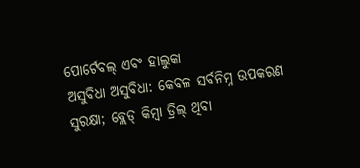ପୋର୍ଟେବଲ୍ ଏବଂ ହାଲୁକା
ଅସୁବିଧା ଅସୁବିଧା: କେବଳ ସର୍ବନିମ୍ନ ଉପକରଣ ସୁରକ୍ଷା; ବ୍ଲେଡ୍ କିମ୍ବା ଡ୍ରିଲ୍ ଥିବା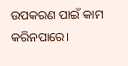ଉପକରଣ ପାଇଁ କାମ କରିନପାରେ।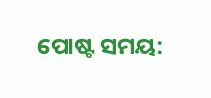ପୋଷ୍ଟ ସମୟ: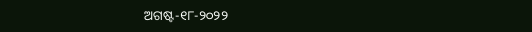ଅଗଷ୍ଟ-୧୮-୨୦୨୨